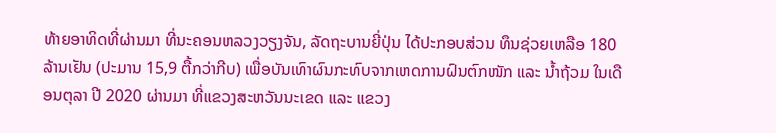ທ້າຍອາທິດທີ່ຜ່ານມາ ທີ່ນະຄອນຫລວງວຽງຈັນ, ລັດຖະບານຍີ່ປຸ່ນ ໄດ້ປະກອບສ່ວນ ທຶນຊ່ວຍເຫລືອ 180 ລ້ານເຢັນ (ປະມານ 15,9 ຕື້ກວ່າກີບ) ເພື່ອບັນເທົາຜົນກະທົບຈາກເຫດການຝົນຕົກໜັກ ແລະ ນໍ້າຖ້ວມ ໃນເດືອນຕຸລາ ປີ 2020 ຜ່ານມາ ທີ່ແຂວງສະຫວັນນະເຂດ ແລະ ແຂວງ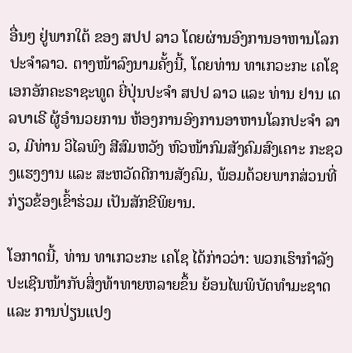ອື່ນໆ ຢູ່ພາກໃຕ້ ຂອງ ສປປ ລາວ ໂດຍຜ່ານອົງການອາຫານໂລກປະຈຳລາວ. ຕາງໜ້າລົງນາມຄັ້ງນີ້, ໂດຍທ່ານ ທາເກວະກະ ເຄໂຊ ເອກອັກຄະຣາຊະທູດ ຍີ່ປຸ່ນປະຈຳ ສປປ ລາວ ແລະ ທ່ານ ຢານ ເດລບາເຣີ ຜູ້ອໍານວຍການ ຫ້ອງການອົງການອາຫານໂລກປະຈຳ ລາວ, ມີທ່ານ ວິໄລພົງ ສີສົມຫວັງ ຫົວໜ້າກົມສັງຄົມສົງເຄາະ ກະຊວງແຮງງານ ແລະ ສະຫວັດດີການສັງຄົມ, ພ້ອມດ້ວຍພາກສ່ວນທີ່ກ່ຽວຂ້ອງເຂົ້າຮ່ວມ ເປັນສັກຂີພິຍານ.

ໂອກາດນີ້, ທ່ານ ທາເກວະກະ ເຄໂຊ ໄດ້ກ່າວວ່າ: ພວກເຮົາກໍາລັງປະເຊີນໜ້າກັບສິ່ງທ້າທາຍຫລາຍຂຶ້ນ ຍ້ອນໄພພິບັດທໍາມະຊາດ ແລະ ການປ່ຽນແປງ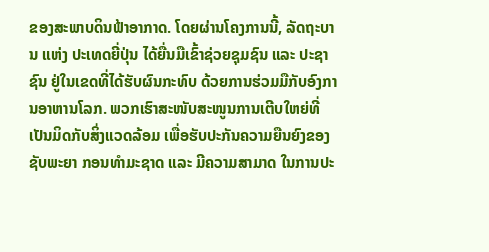ຂອງສະພາບດິນຟ້າອາກາດ. ໂດຍຜ່ານໂຄງການນີ້, ລັດຖະບານ ແຫ່ງ ປະເທດຍີ່ປຸ່ນ ໄດ້ຍື່ນມືເຂົ້າຊ່ວຍຊຸມຊົນ ແລະ ປະຊາຊົນ ຢູ່ໃນເຂດທີ່ໄດ້ຮັບຜົນກະທົບ ດ້ວຍການຮ່ວມມືກັບອົງການອາຫານໂລກ. ພວກເຮົາສະໜັບສະໜູນການເຕີບໃຫຍ່ທີ່ເປັນມິດກັບສິ່ງແວດລ້ອມ ເພື່ອຮັບປະກັນຄວາມຍືນຍົງຂອງຊັບພະຍາ ກອນທໍາມະຊາດ ແລະ ມີຄວາມສາມາດ ໃນການປະ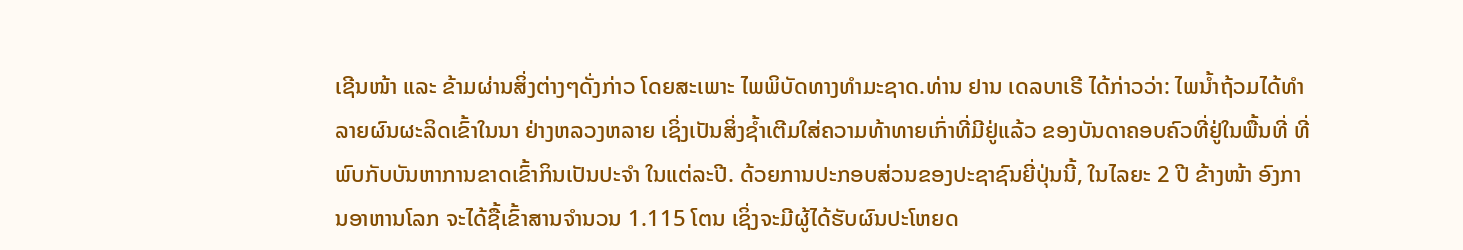ເຊີນໜ້າ ແລະ ຂ້າມຜ່ານສິ່ງຕ່າງໆດັ່ງກ່າວ ໂດຍສະເພາະ ໄພພິບັດທາງທໍາມະຊາດ.ທ່ານ ຢານ ເດລບາເຣີ ໄດ້ກ່າວວ່າ: ໄພນໍ້າຖ້ວມໄດ້ທຳລາຍຜົນຜະລິດເຂົ້າໃນນາ ຢ່າງຫລວງຫລາຍ ເຊິ່ງເປັນສິ່ງຊໍ້າເຕີມໃສ່ຄວາມທ້າທາຍເກົ່າທີ່ມີຢູ່ແລ້ວ ຂອງບັນດາຄອບຄົວທີ່ຢູ່ໃນພື້ນທີ່ ທີ່ພົບກັບບັນຫາການຂາດເຂົ້າກິນເປັນປະຈໍາ ໃນແຕ່ລະປີ. ດ້ວຍການປະກອບສ່ວນຂອງປະຊາຊົນຍີ່ປຸ່ນນີ້, ໃນໄລຍະ 2 ປີ ຂ້າງໜ້າ ອົງການອາຫານໂລກ ຈະໄດ້ຊື້ເຂົ້າສານຈໍານວນ 1.115 ໂຕນ ເຊິ່ງຈະມີຜູ້ໄດ້ຮັບຜົນປະໂຫຍດ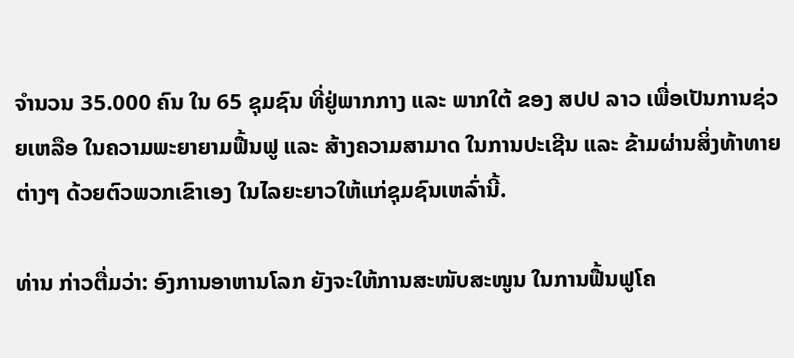ຈໍານວນ 35.000 ຄົນ ໃນ 65 ຊຸມຊົນ ທີ່ຢູ່ພາກກາງ ແລະ ພາກໃຕ້ ຂອງ ສປປ ລາວ ເພື່ອເປັນການຊ່ວຍເຫລືອ ໃນຄວາມພະຍາຍາມຟື້ນຟູ ແລະ ສ້າງຄວາມສາມາດ ໃນການປະເຊີນ ແລະ ຂ້າມຜ່ານສິ່ງທ້າທາຍຕ່າງໆ ດ້ວຍຕົວພວກເຂົາເອງ ໃນໄລຍະຍາວໃຫ້ແກ່ຊຸມຊົນເຫລົ່ານີ້.

ທ່ານ ກ່າວຕື່ມວ່າ: ອົງການອາຫານໂລກ ຍັງຈະໃຫ້ການສະໜັບສະໜູນ ໃນການຟື້ນຟູໂຄ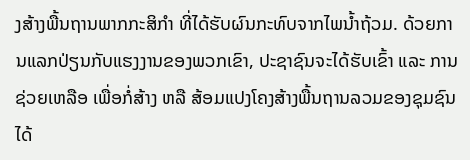ງສ້າງພື້ນຖານພາກກະສິກໍາ ທີ່ໄດ້ຮັບຜົນກະທົບຈາກໄພນໍ້າຖ້ວມ. ດ້ວຍການແລກປ່ຽນກັບແຮງງານຂອງພວກເຂົາ, ປະຊາຊົນຈະໄດ້ຮັບເຂົ້າ ແລະ ການຊ່ວຍເຫລືອ ເພື່ອກໍ່ສ້າງ ຫລື ສ້ອມແປງໂຄງສ້າງພື້ນຖານລວມຂອງຊຸມຊົນ ໄດ້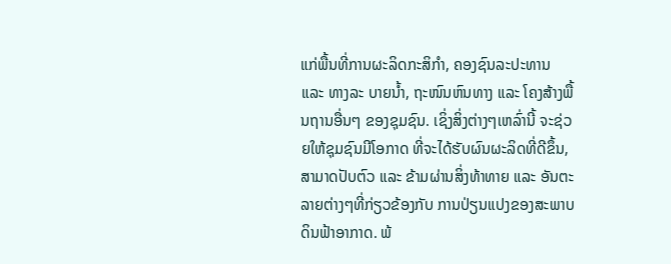ແກ່ພື້ນທີ່ການຜະລິດກະສິກໍາ, ຄອງຊົນລະປະທານ ແລະ ທາງລະ ບາຍນໍ້າ, ຖະໜົນຫົນທາງ ແລະ ໂຄງສ້າງພື້ນຖານອື່ນໆ ຂອງຊຸມຊົນ. ເຊິ່ງສິ່ງຕ່າງໆເຫລົ່ານີ້ ຈະຊ່ວຍໃຫ້ຊຸມຊົນມີໂອກາດ ທີ່ຈະໄດ້ຮັບຜົນຜະລິດທີ່ດີຂຶ້ນ, ສາມາດປັບຕົວ ແລະ ຂ້າມຜ່ານສິ່ງທ້າທາຍ ແລະ ອັນຕະລາຍຕ່າງໆທີ່ກ່ຽວຂ້ອງກັບ ການປ່ຽນແປງຂອງສະພາບດິນຟ້າອາກາດ. ພ້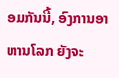ອມກັນນີ້, ອົງການອາຫານໂລກ ຍັງຈະ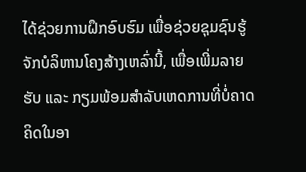ໄດ້ຊ່ວຍການຝຶກອົບຮົມ ເພື່ອຊ່ວຍຊຸມຊົນຮູ້ຈັກບໍລິຫານໂຄງສ້າງເຫລົ່ານີ້, ເພື່ອເພີ່ມລາຍຮັບ ແລະ ກຽມພ້ອມສໍາລັບເຫດການທີ່ບໍ່ຄາດຄິດໃນອາ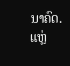ນາຄົດ.
ແຫຼ່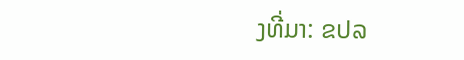ງທີ່ມາ: ຂປລ